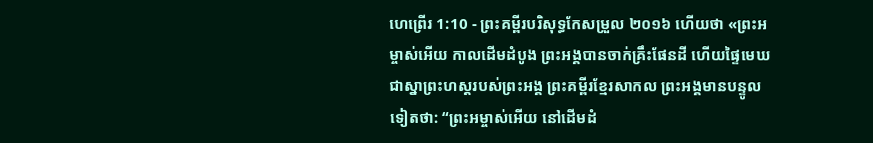ហេព្រើរ 1:10 - ព្រះគម្ពីរបរិសុទ្ធកែសម្រួល ២០១៦ ហើយថា «ព្រះអម្ចាស់អើយ កាលដើមដំបូង ព្រះអង្គបានចាក់គ្រឹះផែនដី ហើយផ្ទៃមេឃជាស្នាព្រះហស្តរបស់ព្រះអង្គ ព្រះគម្ពីរខ្មែរសាកល ព្រះអង្គមានបន្ទូលទៀតថា: “ព្រះអម្ចាស់អើយ នៅដើមដំ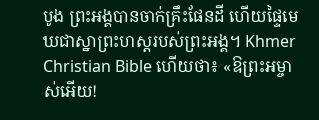បូង ព្រះអង្គបានចាក់គ្រឹះផែនដី ហើយផ្ទៃមេឃជាស្នាព្រះហស្តរបស់ព្រះអង្គ។ Khmer Christian Bible ហើយថា៖ «ឱព្រះអម្ចាស់អើយ!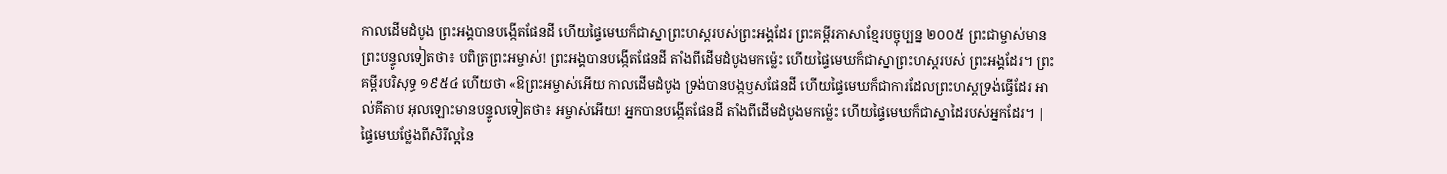កាលដើមដំបូង ព្រះអង្គបានបង្កើតផែនដី ហើយផ្ទៃមេឃក៏ជាស្នាព្រះហស្ដរបស់ព្រះអង្គដែរ ព្រះគម្ពីរភាសាខ្មែរបច្ចុប្បន្ន ២០០៥ ព្រះជាម្ចាស់មានព្រះបន្ទូលទៀតថា៖ បពិត្រព្រះអម្ចាស់! ព្រះអង្គបានបង្កើតផែនដី តាំងពីដើមដំបូងមកម៉្លេះ ហើយផ្ទៃមេឃក៏ជាស្នាព្រះហស្ដរបស់ ព្រះអង្គដែរ។ ព្រះគម្ពីរបរិសុទ្ធ ១៩៥៤ ហើយថា «ឱព្រះអម្ចាស់អើយ កាលដើមដំបូង ទ្រង់បានបង្កឫសផែនដី ហើយផ្ទៃមេឃក៏ជាការដែលព្រះហស្តទ្រង់ធ្វើដែរ អាល់គីតាប អុលឡោះមានបន្ទូលទៀតថា៖ អម្ចាស់អើយ! អ្នកបានបង្កើតផែនដី តាំងពីដើមដំបូងមកម៉្លេះ ហើយផ្ទៃមេឃក៏ជាស្នាដៃរបស់អ្នកដែរ។ |
ផ្ទៃមេឃថ្លែងពីសិរីល្អនៃ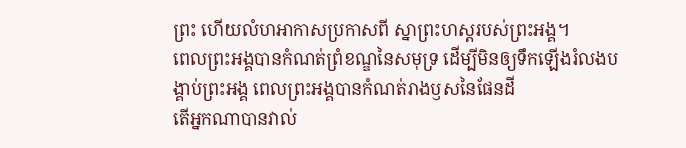ព្រះ ហើយលំហអាកាសប្រកាសពី ស្នាព្រះហស្តរបស់ព្រះអង្គ។
ពេលព្រះអង្គបានកំណត់ព្រំខណ្ឌនៃសមុទ្រ ដើម្បីមិនឲ្យទឹកឡើងរំលងបង្គាប់ព្រះអង្គ ពេលព្រះអង្គបានកំណត់រាងឫសនៃផែនដី
តើអ្នកណាបានវាល់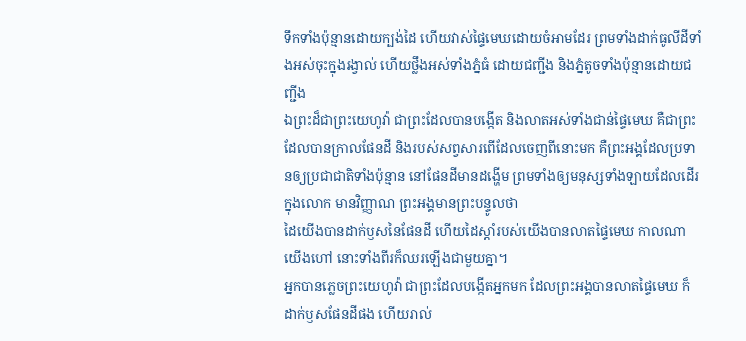ទឹកទាំងប៉ុន្មានដោយក្បង់ដៃ ហើយវាស់ផ្ទៃមេឃដោយចំអាមដែរ ព្រមទាំងដាក់ធូលីដីទាំងអស់ចុះក្នុងរង្វាល់ ហើយថ្លឹងអស់ទាំងភ្នំធំ ដោយជញ្ជីង និងភ្នំតូចទាំងប៉ុន្មានដោយជញ្ជីង
ឯព្រះដ៏ជាព្រះយេហូវ៉ា ជាព្រះដែលបានបង្កើត និងលាតអស់ទាំងជាន់ផ្ទៃមេឃ គឺជាព្រះដែលបានក្រាលផែនដី និងរបស់សព្វសារពើដែលចេញពីនោះមក គឺព្រះអង្គដែលប្រទានឲ្យប្រជាជាតិទាំងប៉ុន្មាន នៅផែនដីមានដង្ហើម ព្រមទាំងឲ្យមនុស្សទាំងឡាយដែលដើរក្នុងលោក មានវិញ្ញាណ ព្រះអង្គមានព្រះបន្ទូលថា
ដៃយើងបានដាក់ឫសនៃផែនដី ហើយដៃស្តាំរបស់យើងបានលាតផ្ទៃមេឃ កាលណាយើងហៅ នោះទាំងពីរក៏ឈរឡើងជាមួយគ្នា។
អ្នកបានភ្លេចព្រះយេហូវ៉ា ជាព្រះដែលបង្កើតអ្នកមក ដែលព្រះអង្គបានលាតផ្ទៃមេឃ ក៏ដាក់ឫសផែនដីផង ហើយរាល់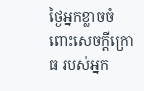ថ្ងៃអ្នកខ្លាចចំពោះសេចក្ដីក្រោធ របស់អ្នក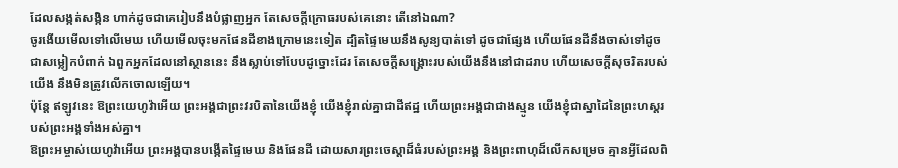ដែលសង្កត់សង្កិន ហាក់ដូចជាគេរៀបនឹងបំផ្លាញអ្នក តែសេចក្ដីក្រោធរបស់គេនោះ តើនៅឯណា?
ចូរងើយមើលទៅលើមេឃ ហើយមើលចុះមកផែនដីខាងក្រោមនេះទៀត ដ្បិតផ្ទៃមេឃនឹងសូន្យបាត់ទៅ ដូចជាផ្សែង ហើយផែនដីនឹងចាស់ទៅដូចជាសម្លៀកបំពាក់ ឯពួកអ្នកដែលនៅស្ថាននេះ នឹងស្លាប់ទៅបែបដូច្នោះដែរ តែសេចក្ដីសង្គ្រោះរបស់យើងនឹងនៅជាដរាប ហើយសេចក្ដីសុចរិតរបស់យើង នឹងមិនត្រូវលើកចោលឡើយ។
ប៉ុន្តែ ឥឡូវនេះ ឱព្រះយេហូវ៉ាអើយ ព្រះអង្គជាព្រះវរបិតានៃយើងខ្ញុំ យើងខ្ញុំរាល់គ្នាជាដីឥដ្ឋ ហើយព្រះអង្គជាជាងស្មូន យើងខ្ញុំជាស្នាដៃនៃព្រះហស្តរបស់ព្រះអង្គទាំងអស់គ្នា។
ឱព្រះអម្ចាស់យេហូវ៉ាអើយ ព្រះអង្គបានបង្កើតផ្ទៃមេឃ និងផែនដី ដោយសារព្រះចេស្តាដ៏ធំរបស់ព្រះអង្គ និងព្រះពាហុដ៏លើកសម្រេច គ្មានអ្វីដែលពិ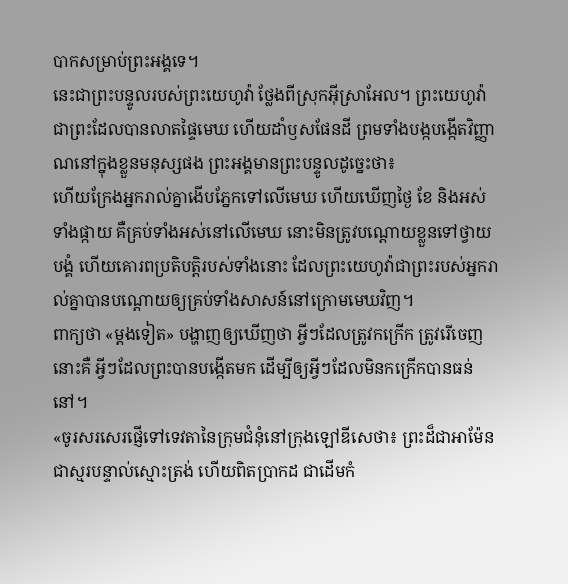បាកសម្រាប់ព្រះអង្គទេ។
នេះជាព្រះបន្ទូលរបស់ព្រះយេហូវ៉ា ថ្លែងពីស្រុកអ៊ីស្រាអែល។ ព្រះយេហូវ៉ា ជាព្រះដែលបានលាតផ្ទៃមេឃ ហើយដាំឫសផែនដី ព្រមទាំងបង្កបង្កើតវិញ្ញាណនៅក្នុងខ្លួនមនុស្សផង ព្រះអង្គមានព្រះបន្ទូលដូច្នេះថា៖
ហើយក្រែងអ្នករាល់គ្នាងើបភ្នែកទៅលើមេឃ ហើយឃើញថ្ងៃ ខែ និងអស់ទាំងផ្កាយ គឺគ្រប់ទាំងអស់នៅលើមេឃ នោះមិនត្រូវបណ្ដោយខ្លួនទៅថ្វាយបង្គំ ហើយគោរពប្រតិបត្តិរបស់ទាំងនោះ ដែលព្រះយេហូវ៉ាជាព្រះរបស់អ្នករាល់គ្នាបានបណ្ដោយឲ្យគ្រប់ទាំងសាសន៍នៅក្រោមមេឃវិញ។
ពាក្យថា «ម្តងទៀត» បង្ហាញឲ្យឃើញថា អ្វីៗដែលត្រូវកក្រើក ត្រូវរើចេញ នោះគឺ អ្វីៗដែលព្រះបានបង្កើតមក ដើម្បីឲ្យអ្វីៗដែលមិនកក្រើកបានធន់នៅ។
«ចូរសរសេរផ្ញើទៅទេវតានៃក្រុមជំនុំនៅក្រុងឡៅឌីសេថា៖ ព្រះដ៏ជាអាម៉ែន ជាស្មរបន្ទាល់ស្មោះត្រង់ ហើយពិតប្រាកដ ជាដើមកំ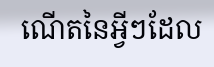ណើតនៃអ្វីៗដែល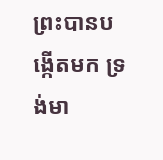ព្រះបានបង្កើតមក ទ្រង់មា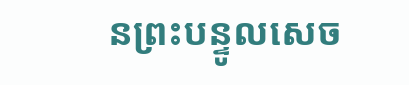នព្រះបន្ទូលសេច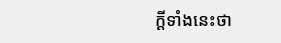ក្ដីទាំងនេះថា